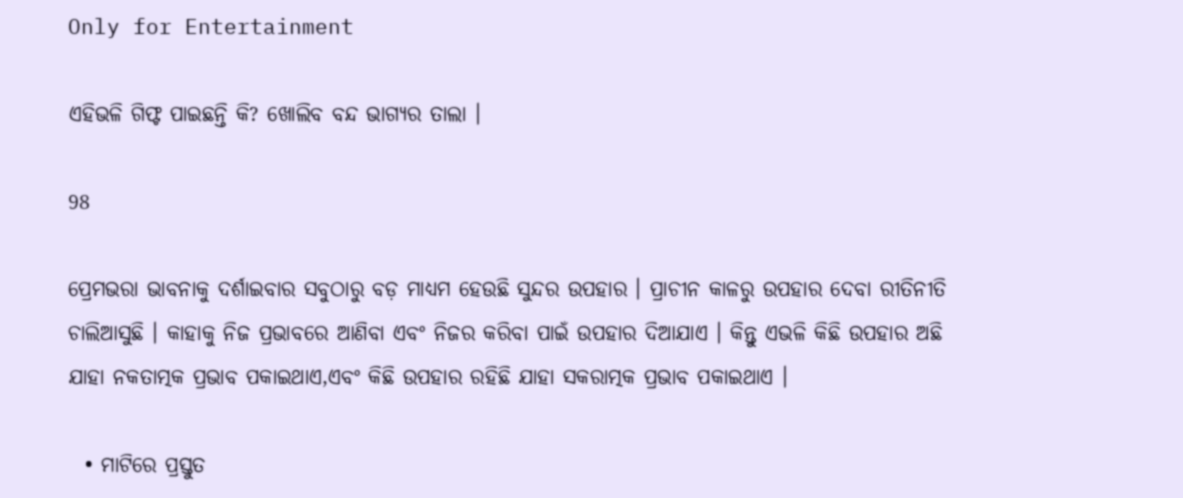Only for Entertainment

ଏହିଭଳି ଗିଫ୍ଟ ପାଇଛନ୍ତି କି? ଖୋଲିବ ବନ୍ଦ ଭାଗ୍ୟର ତାଲା ।

98

ପ୍ରେମଭରା ଭାବନାକୁ ଦର୍ଶାଇବାର ସବୁଠାରୁ ବଡ଼ ମାଧ୍ୟମ ହେଉଛି ସୁନ୍ଦର ଉପହାର । ପ୍ରାଚୀନ କାଳରୁ ଉପହାର ଦେବା ରୀତିନୀତି ଚାଲିଆସୁଛି । କାହାକୁ ନିଜ ପ୍ରଭାବରେ ଆଣିବା ଏବଂ ନିଜର କରିବା ପାଇଁ ଉପହାର ଦିଆଯାଏ । କିନ୍ତୁ ଏଭଳି କିଛି ଉପହାର ଅଛି ଯାହା ନକତାତ୍ମକ ପ୍ରଭାବ ପକାଇଥାଏ,ଏବଂ କିଛି ଉପହାର ରହିଛି ଯାହା ସକରାତ୍ମକ ପ୍ରଭାବ ପକାଇଥାଏ ।

  • ମାଟିରେ ପ୍ରସ୍ତୁତ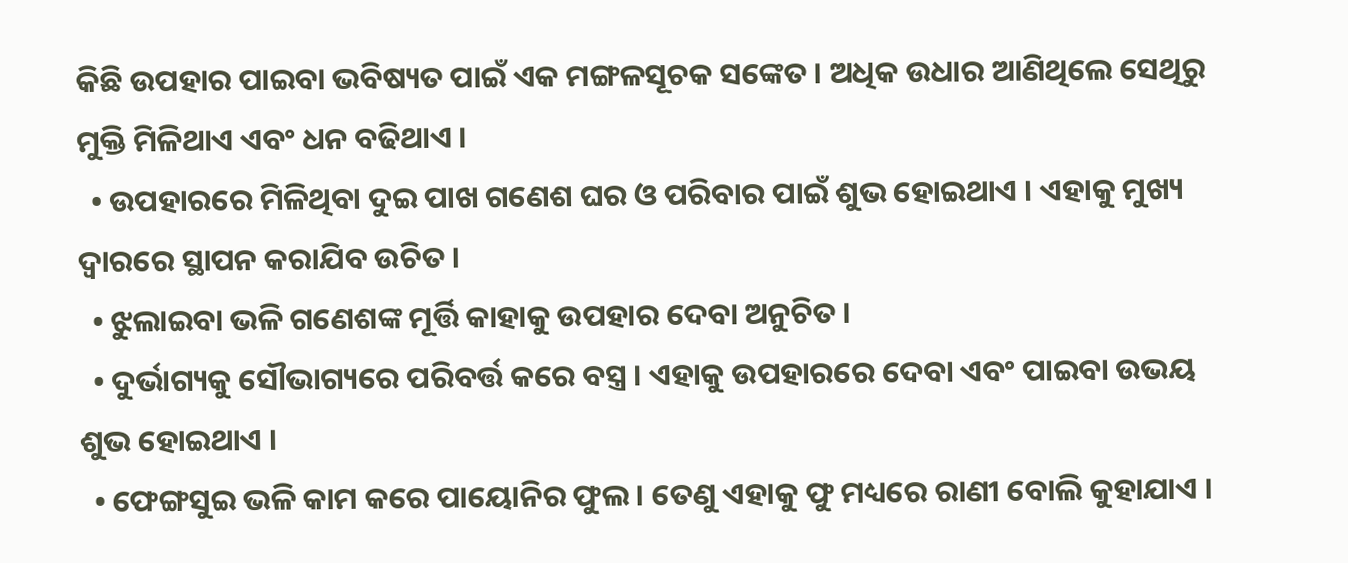କିଛି ଉପହାର ପାଇବା ଭବିଷ୍ୟତ ପାଇଁ ଏକ ମଙ୍ଗଳସୂଚକ ସଙ୍କେତ । ଅଧିକ ଉଧାର ଆଣିଥିଲେ ସେଥିରୁ ମୁକ୍ତି ମିଳିଥାଏ ଏବଂ ଧନ ବଢିଥାଏ ।
  • ଉପହାରରେ ମିଳିଥିବା ଦୁଇ ପାଖ ଗଣେଶ ଘର ଓ ପରିବାର ପାଇଁ ଶୁଭ ହୋଇଥାଏ । ଏହାକୁ ମୁଖ୍ୟ ଦ୍ୱାରରେ ସ୍ଥାପନ କରାଯିବ ଉଚିତ ।
  • ଝୁଲାଇବା ଭଳି ଗଣେଶଙ୍କ ମୂର୍ତ୍ତି କାହାକୁ ଉପହାର ଦେବା ଅନୁଚିତ ।
  • ଦୁର୍ଭାଗ୍ୟକୁ ସୌଭାଗ୍ୟରେ ପରିବର୍ତ୍ତ କରେ ବସ୍ତ୍ର । ଏହାକୁ ଉପହାରରେ ଦେବା ଏବଂ ପାଇବା ଉଭୟ ଶୁଭ ହୋଇଥାଏ ।
  • ଫେଙ୍ଗସୁଇ ଭଳି କାମ କରେ ପାୟୋନିର ଫୁଲ । ତେଣୁ ଏହାକୁ ଫୁ ମଧ୍ୟରେ ରାଣୀ ବୋଲି କୁହାଯାଏ ।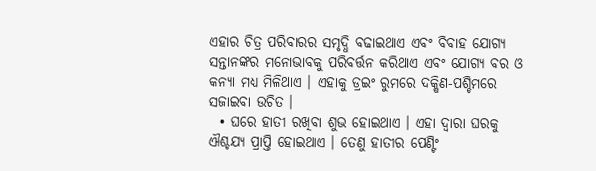ଏହାର ଚିତ୍ର ପରିବାରର ସମୃଦ୍ଧି ବଢାଇଥାଏ ଏବଂ ବିବାହ ଯୋଗ୍ୟ ସନ୍ତାନଙ୍କର ମନୋଭାବକୁ ପରିବର୍ତ୍ତନ କରିଥାଏ ଏବଂ ଯୋଗ୍ୟ ବର ଓ କନ୍ୟା ମଧ୍ୟ ମିଳିଥାଏ । ଏହାକୁ ଡ୍ରଇଂ ରୁମରେ ଦକ୍ଷିଣ-ପଶ୍ଚିମରେ ସଜାଇବା ଉଚିତ ।
  • ଘରେ ହାତୀ ରଖିବା ଶୁଭ ହୋଇଥାଏ । ଏହା ଦ୍ୱାରା ଘରକୁ ଐଶ୍ଚଯ୍ୟ ପ୍ରାପ୍ତି ହୋଇଥାଏ । ତେଣୁ ହାତୀର ପେଣ୍ଟିଂ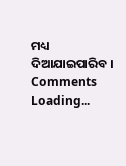ମଧ୍ୟ ଦିଆଯାଇପାରିବ ।
Comments
Loading...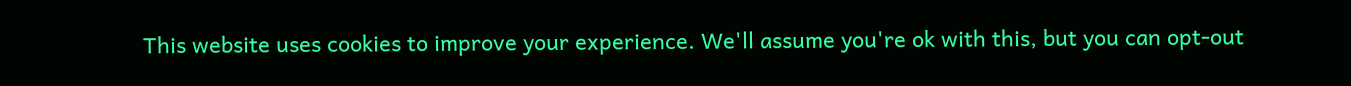This website uses cookies to improve your experience. We'll assume you're ok with this, but you can opt-out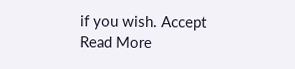if you wish. Accept Read More